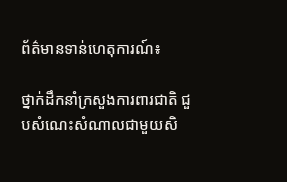ព័ត៌មានទាន់ហេតុការណ៍៖

ថ្នាក់ដឹកនាំក្រសួងការពារជាតិ ជួបសំណេះសំណាលជាមួយសិ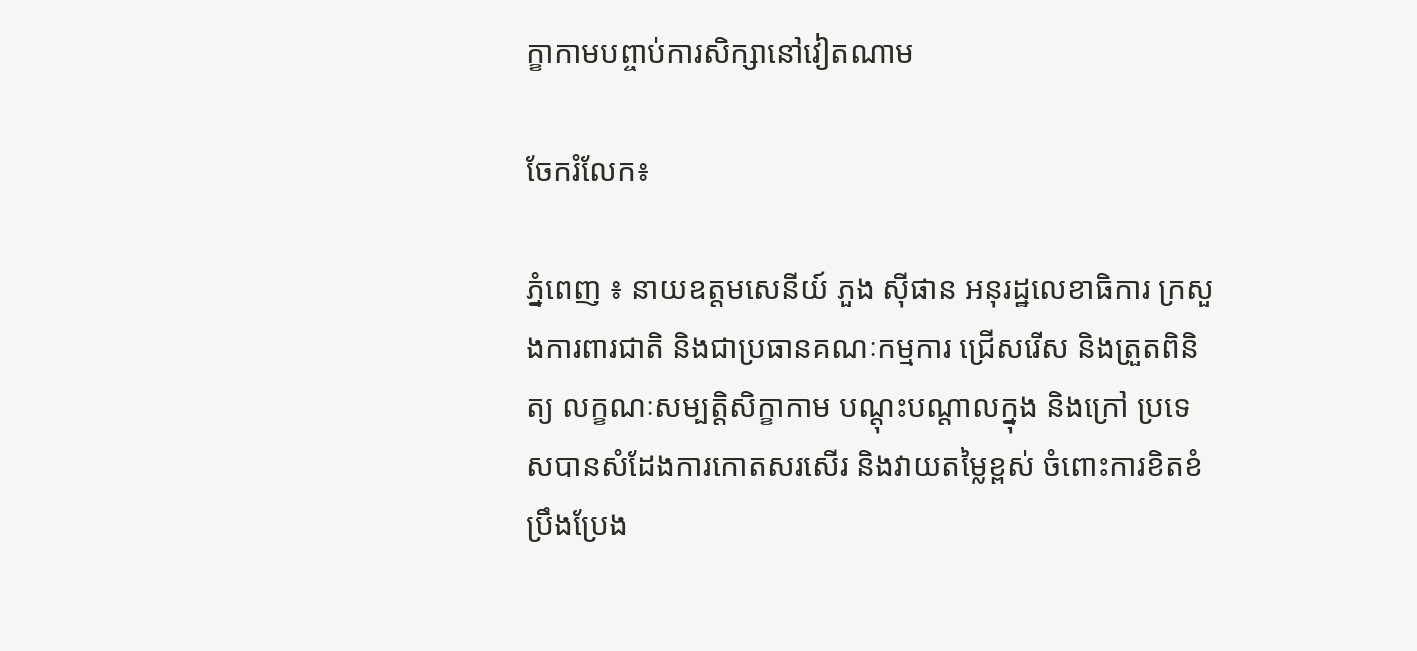ក្ខាកាមបព្ចាប់ការសិក្សានៅវៀតណាម

ចែករំលែក៖

ភ្នំពេញ ៖ នាយឧត្តមសេនីយ៍ ភួង ស៊ីផាន អនុរដ្ឋលេខាធិការ ក្រសួងការពារជាតិ និងជាប្រធានគណៈកម្មការ ជ្រើសរើស និងត្រួតពិនិត្យ លក្ខណៈសម្បតិ្តសិក្ខាកាម បណ្តុះបណ្តាលក្នុង និងក្រៅ ប្រទេសបានសំដែងការកោតសរសើរ និងវាយតម្លៃខ្ពស់ ចំពោះការខិតខំប្រឹងប្រែង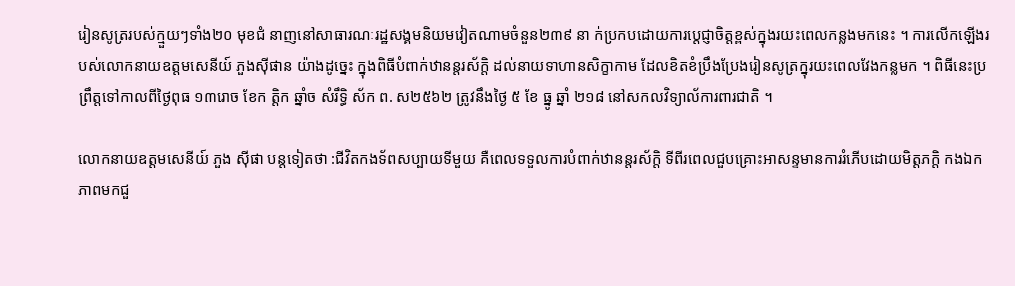រៀនសូត្ររបស់ក្មួយៗទាំង២០ មុខជំ នាញនៅសាធារណៈរដ្ឋសង្គមនិយមវៀតណាមចំនួន២៣៩ នា ក់ប្រកបដោយការប្តេជ្ញាចិត្តខ្ពស់ក្នុងរយះពេលកន្លងមកនេះ ។ ការលើកឡើងរបស់លោកនាយឧត្តមសេនីយ៍ ភួងស៊ីផាន យ៉ាងដូច្នេះ ក្នុងពិធីបំពាក់ឋានន្តរស័ក្តិ ដល់នាយទាហានសិក្ខាកាម ដែលខិតខំប្រឹងប្រែងរៀនសូត្រក្នុរយះពេលវែងកន្លមក ។ ពិធីនេះប្រព្រឹត្តទៅកាលពីថ្ងៃពុធ ១៣រោច ខែក ត្តិក ឆ្នាំច សំរឹទ្ធិ ស័ក ព. ស២៥៦២ ត្រូវនឹងថ្ងៃ ៥ ខែ ធ្នូ ឆ្នាំ ២១៨ នៅសកលវិទ្យាល័ការពារជាតិ ។

លោកនាយឧត្តមសេនីយ៍ ភួង ស៊ីផា បន្តទៀតថា :ជីវិតកងទ័ពសប្បាយទីមួយ គឺពេលទទួលការបំពាក់ឋានន្តរស័ក្តិ ទីពីរពេលជួបគ្រោះអាសន្ទមានការរំភើបដោយមិត្តភក្តិ កងឯកភាពមកជួ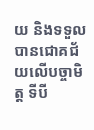យ និងទទួលបានជោគជ័យលើបច្ចាមិត្ត ទីបី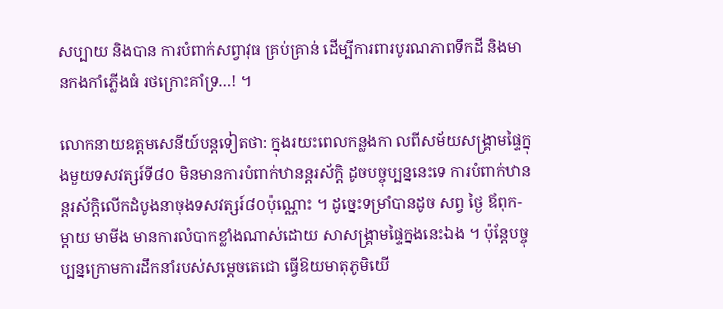សប្បាយ និងបាន ការបំពាក់សព្វាវុធ គ្រប់គ្រាន់ ដើម្បីការពារបូរណភាពទឹកដី និងមានកងកាំភ្លើងធំ រថក្រោះគាំទ្រ…! ។

លោកនាយឧត្តមសេនីយ៍បន្តទៀតថា: ក្នុងរយះពេលកន្លងកា លពីសម័យសង្គ្រាមផ្ទៃក្នុងមួយទសវត្សរ៍ទី៨០ មិនមានការបំពាក់ឋានន្តរស័ក្តិ ដូចបច្ចុប្បន្ននេះទេ ការបំពាក់ឋានន្តរស័ក្តិលើកដំបូងនាចុងទសវត្សរ៍៨០ប៉ុណ្ណោះ ។ ដូច្នេះទម្រាំបានដូច សព្វ ថ្ងៃ ឪពុក-ម្តាយ មាមីង មានការលំបាកខ្លាំងណាស់ដោយ សាសង្គ្រាមផ្ទៃក្នងនេះឯង ។ ប៉ុន្តែបច្ចុប្បន្នក្រោមការដឹកនាំរបស់សម្តេចតេជោ ធ្វើឱយមាតុភូមិយើ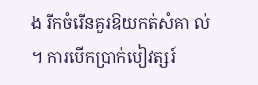ង រីកចំរើនគួរឱយកត់សំគា ល់ ។ ការបើកបា្រក់បៀវត្សរ៍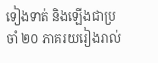ទៀងទាត់ និងឡើងជាប្រចាំ ២០ ភាគរយរៀងរាល់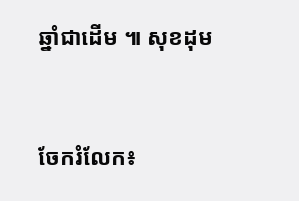ឆ្នាំជាដើម ៕ សុខដុម


ចែករំលែក៖